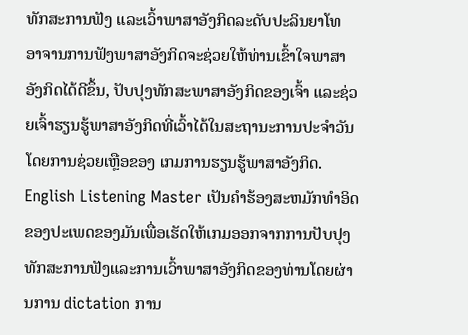ທັກສະການຟັງ ແລະເວົ້າພາສາອັງກິດລະດັບປະລິນຍາໂທ
ອາຈານການຟັງພາສາອັງກິດຈະຊ່ວຍໃຫ້ທ່ານເຂົ້າໃຈພາສາອັງກິດໄດ້ດີຂຶ້ນ, ປັບປຸງທັກສະພາສາອັງກິດຂອງເຈົ້າ ແລະຊ່ວຍເຈົ້າຮຽນຮູ້ພາສາອັງກິດທີ່ເວົ້າໄດ້ໃນສະຖານະການປະຈໍາວັນໂດຍການຊ່ວຍເຫຼືອຂອງ ເກມການຮຽນຮູ້ພາສາອັງກິດ. English Listening Master ເປັນຄໍາຮ້ອງສະຫມັກທໍາອິດຂອງປະເພດຂອງມັນເພື່ອເຮັດໃຫ້ເກມອອກຈາກການປັບປຸງທັກສະການຟັງແລະການເວົ້າພາສາອັງກິດຂອງທ່ານໂດຍຜ່ານການ dictation ການ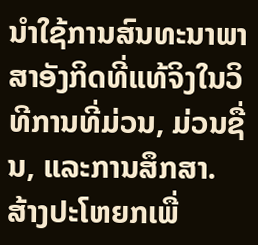ນໍາໃຊ້ການສົນທະນາພາສາອັງກິດທີ່ແທ້ຈິງໃນວິທີການທີ່ມ່ວນ, ມ່ວນຊື່ນ, ແລະການສຶກສາ.
ສ້າງປະໂຫຍກເພື່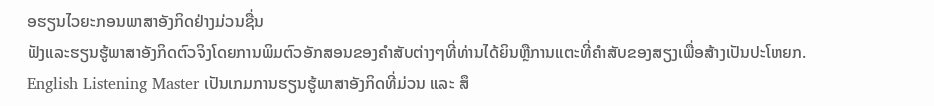ອຮຽນໄວຍະກອນພາສາອັງກິດຢ່າງມ່ວນຊື່ນ
ຟັງແລະຮຽນຮູ້ພາສາອັງກິດຕົວຈິງໂດຍການພິມຕົວອັກສອນຂອງຄໍາສັບຕ່າງໆທີ່ທ່ານໄດ້ຍິນຫຼືການແຕະທີ່ຄໍາສັບຂອງສຽງເພື່ອສ້າງເປັນປະໂຫຍກ. English Listening Master ເປັນເກມການຮຽນຮູ້ພາສາອັງກິດທີ່ມ່ວນ ແລະ ສຶ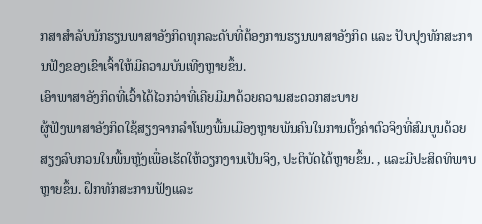ກສາສໍາລັບນັກຮຽນພາສາອັງກິດທຸກລະດັບທີ່ຕ້ອງການຮຽນພາສາອັງກິດ ແລະ ປັບປຸງທັກສະການຟັງຂອງເຂົາເຈົ້າໃຫ້ມີຄວາມບັນເທີງຫຼາຍຂຶ້ນ.
ເອົາພາສາອັງກິດທີ່ເວົ້າໄດ້ໄວກວ່າທີ່ເຄີຍມີມາດ້ວຍຄວາມສະດວກສະບາຍ
ຜູ້ຟັງພາສາອັງກິດໃຊ້ສຽງຈາກລໍາໂພງພື້ນເມືອງຫຼາຍພັນຄົນໃນການຕັ້ງຄ່າຕົວຈິງທີ່ສົມບູນດ້ວຍສຽງລົບກວນໃນພື້ນຫຼັງເພື່ອເຮັດໃຫ້ວຽກງານເປັນຈິງ, ປະຕິບັດໄດ້ຫຼາຍຂຶ້ນ. , ແລະມີປະສິດທິພາບຫຼາຍຂຶ້ນ. ຝຶກທັກສະການຟັງແລະ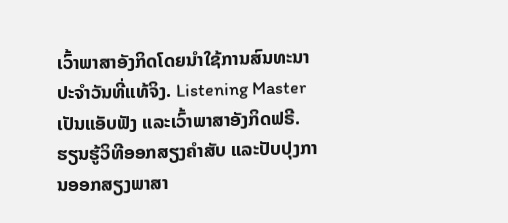ເວົ້າພາສາອັງກິດໂດຍນໍາໃຊ້ການສົນທະນາປະຈໍາວັນທີ່ແທ້ຈິງ. Listening Master ເປັນແອັບຟັງ ແລະເວົ້າພາສາອັງກິດຟຣີ.
ຮຽນຮູ້ວິທີອອກສຽງຄຳສັບ ແລະປັບປຸງການອອກສຽງພາສາ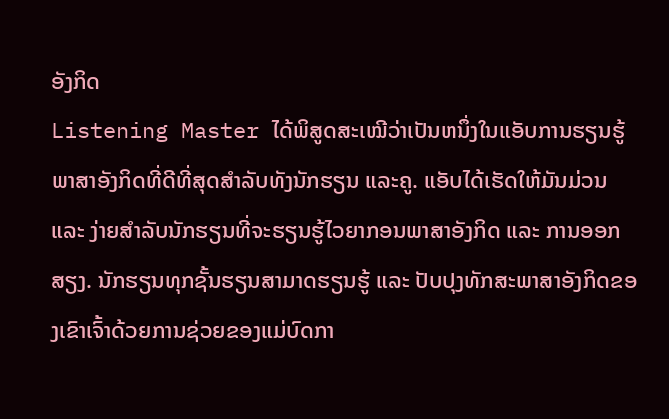ອັງກິດ
Listening Master ໄດ້ພິສູດສະເໝີວ່າເປັນຫນຶ່ງໃນແອັບການຮຽນຮູ້ພາສາອັງກິດທີ່ດີທີ່ສຸດສຳລັບທັງນັກຮຽນ ແລະຄູ. ແອັບໄດ້ເຮັດໃຫ້ມັນມ່ວນ ແລະ ງ່າຍສຳລັບນັກຮຽນທີ່ຈະຮຽນຮູ້ໄວຍາກອນພາສາອັງກິດ ແລະ ການອອກສຽງ. ນັກຮຽນທຸກຊັ້ນຮຽນສາມາດຮຽນຮູ້ ແລະ ປັບປຸງທັກສະພາສາອັງກິດຂອງເຂົາເຈົ້າດ້ວຍການຊ່ວຍຂອງແມ່ບົດກາ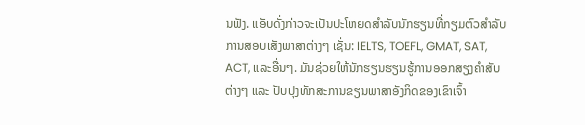ນຟັງ. ແອັບດັ່ງກ່າວຈະເປັນປະໂຫຍດສຳລັບນັກຮຽນທີ່ກຽມຕົວສຳລັບການສອບເສັງພາສາຕ່າງໆ ເຊັ່ນ: IELTS, TOEFL, GMAT, SAT, ACT, ແລະອື່ນໆ. ມັນຊ່ວຍໃຫ້ນັກຮຽນຮຽນຮູ້ການອອກສຽງຄຳສັບຕ່າງໆ ແລະ ປັບປຸງທັກສະການຂຽນພາສາອັງກິດຂອງເຂົາເຈົ້າ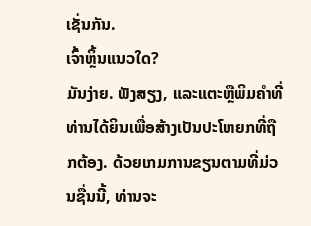ເຊັ່ນກັນ.
ເຈົ້າຫຼິ້ນແນວໃດ?
ມັນງ່າຍ. ຟັງສຽງ, ແລະແຕະຫຼືພິມຄໍາທີ່ທ່ານໄດ້ຍິນເພື່ອສ້າງເປັນປະໂຫຍກທີ່ຖືກຕ້ອງ. ດ້ວຍເກມການຂຽນຕາມທີ່ມ່ວນຊື່ນນີ້, ທ່ານຈະ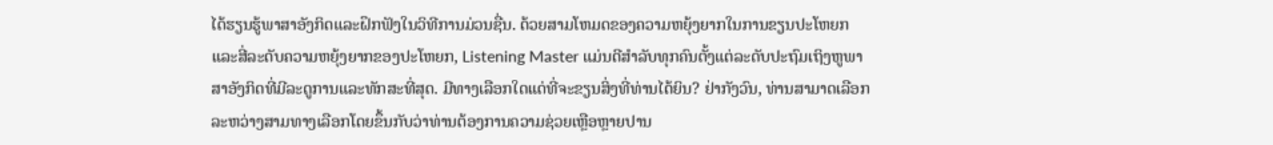ໄດ້ຮຽນຮູ້ພາສາອັງກິດແລະຝຶກຟັງໃນວິທີການມ່ວນຊື່ນ. ດ້ວຍສາມໂຫມດຂອງຄວາມຫຍຸ້ງຍາກໃນການຂຽນປະໂຫຍກແລະສີ່ລະດັບຄວາມຫຍຸ້ງຍາກຂອງປະໂຫຍກ, Listening Master ແມ່ນດີສໍາລັບທຸກຄົນຕັ້ງແຕ່ລະດັບປະຖົມເຖິງຫູພາສາອັງກິດທີ່ມີລະດູການແລະທັກສະທີ່ສຸດ. ມີທາງເລືອກໃດແດ່ທີ່ຈະຂຽນສິ່ງທີ່ທ່ານໄດ້ຍິນ? ຢ່າກັງວົນ, ທ່ານສາມາດເລືອກລະຫວ່າງສາມທາງເລືອກໂດຍຂຶ້ນກັບວ່າທ່ານຕ້ອງການຄວາມຊ່ວຍເຫຼືອຫຼາຍປານ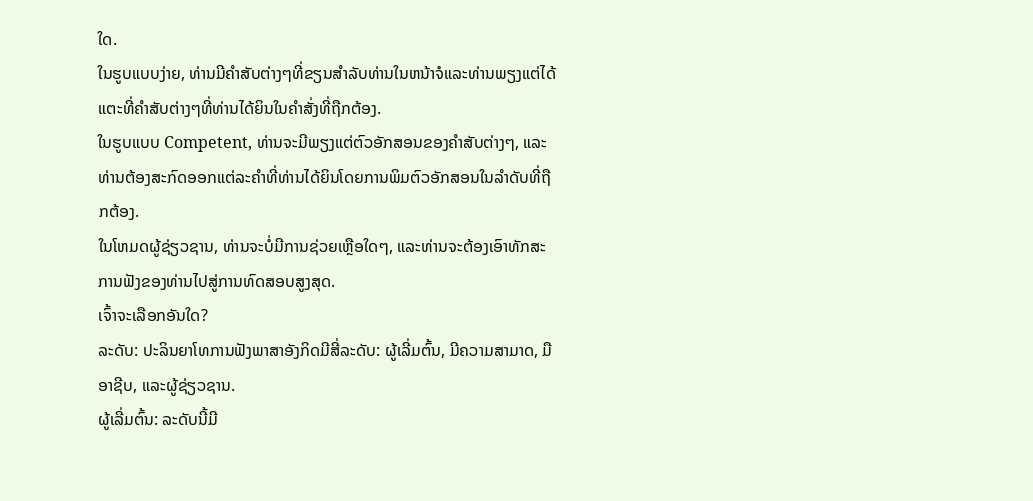ໃດ.
ໃນຮູບແບບງ່າຍ, ທ່ານມີຄໍາສັບຕ່າງໆທີ່ຂຽນສໍາລັບທ່ານໃນຫນ້າຈໍແລະທ່ານພຽງແຕ່ໄດ້ແຕະທີ່ຄໍາສັບຕ່າງໆທີ່ທ່ານໄດ້ຍິນໃນຄໍາສັ່ງທີ່ຖືກຕ້ອງ.
ໃນຮູບແບບ Competent, ທ່ານຈະມີພຽງແຕ່ຕົວອັກສອນຂອງຄໍາສັບຕ່າງໆ, ແລະທ່ານຕ້ອງສະກົດອອກແຕ່ລະຄໍາທີ່ທ່ານໄດ້ຍິນໂດຍການພິມຕົວອັກສອນໃນລໍາດັບທີ່ຖືກຕ້ອງ.
ໃນໂຫມດຜູ້ຊ່ຽວຊານ, ທ່ານຈະບໍ່ມີການຊ່ວຍເຫຼືອໃດໆ, ແລະທ່ານຈະຕ້ອງເອົາທັກສະການຟັງຂອງທ່ານໄປສູ່ການທົດສອບສູງສຸດ.
ເຈົ້າຈະເລືອກອັນໃດ?
ລະດັບ: ປະລິນຍາໂທການຟັງພາສາອັງກິດມີສີ່ລະດັບ: ຜູ້ເລີ່ມຕົ້ນ, ມີຄວາມສາມາດ, ມືອາຊີບ, ແລະຜູ້ຊ່ຽວຊານ.
ຜູ້ເລີ່ມຕົ້ນ: ລະດັບນີ້ມີ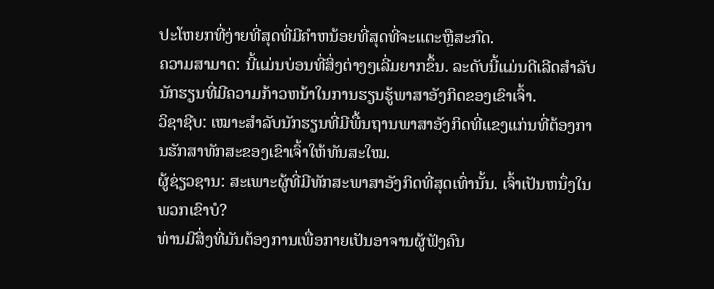ປະໂຫຍກທີ່ງ່າຍທີ່ສຸດທີ່ມີຄໍາຫນ້ອຍທີ່ສຸດທີ່ຈະແຕະຫຼືສະກົດ.
ຄວາມສາມາດ: ນີ້ແມ່ນບ່ອນທີ່ສິ່ງຕ່າງໆເລີ່ມຍາກຂຶ້ນ. ລະດັບນີ້ແມ່ນດີເລີດສໍາລັບນັກຮຽນທີ່ມີຄວາມກ້າວຫນ້າໃນການຮຽນຮູ້ພາສາອັງກິດຂອງເຂົາເຈົ້າ.
ວິຊາຊີບ: ເໝາະສຳລັບນັກຮຽນທີ່ມີພື້ນຖານພາສາອັງກິດທີ່ແຂງແກ່ນທີ່ຕ້ອງການຮັກສາທັກສະຂອງເຂົາເຈົ້າໃຫ້ທັນສະໃໝ.
ຜູ້ຊ່ຽວຊານ: ສະເພາະຜູ້ທີ່ມີທັກສະພາສາອັງກິດທີ່ສຸດເທົ່ານັ້ນ. ເຈົ້າເປັນຫນຶ່ງໃນພວກເຂົາບໍ?
ທ່ານມີສິ່ງທີ່ມັນຕ້ອງການເພື່ອກາຍເປັນອາຈານຜູ້ຟັງຄົນ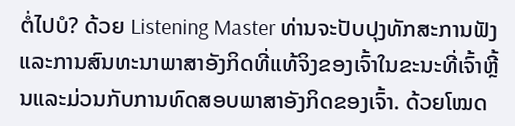ຕໍ່ໄປບໍ? ດ້ວຍ Listening Master ທ່ານຈະປັບປຸງທັກສະການຟັງແລະການສົນທະນາພາສາອັງກິດທີ່ແທ້ຈິງຂອງເຈົ້າໃນຂະນະທີ່ເຈົ້າຫຼີ້ນແລະມ່ວນກັບການທົດສອບພາສາອັງກິດຂອງເຈົ້າ. ດ້ວຍໂໝດ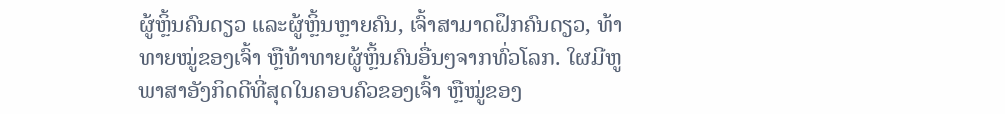ຜູ້ຫຼິ້ນຄົນດຽວ ແລະຜູ້ຫຼິ້ນຫຼາຍຄົນ, ເຈົ້າສາມາດຝຶກຄົນດຽວ, ທ້າທາຍໝູ່ຂອງເຈົ້າ ຫຼືທ້າທາຍຜູ້ຫຼິ້ນຄົນອື່ນໆຈາກທົ່ວໂລກ. ໃຜມີຫູພາສາອັງກິດດີທີ່ສຸດໃນຄອບຄົວຂອງເຈົ້າ ຫຼືໝູ່ຂອງ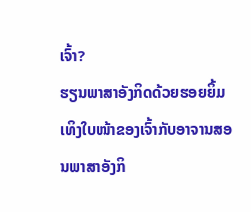ເຈົ້າ?
ຮຽນພາສາອັງກິດດ້ວຍຮອຍຍິ້ມເທິງໃບໜ້າຂອງເຈົ້າກັບອາຈານສອນພາສາອັງກິ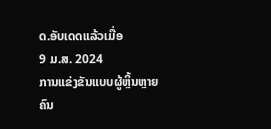ດ.ອັບເດດແລ້ວເມື່ອ
9 ມ.ສ. 2024
ການແຂ່ງຂັນແບບຜູ້ຫຼິ້ນຫຼາຍຄົນ